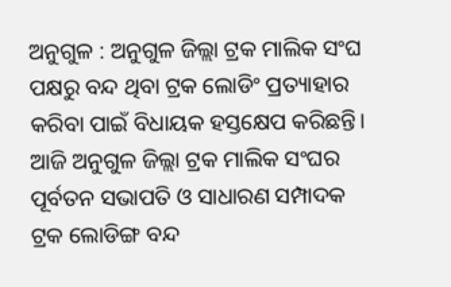ଅନୁଗୁଳ : ଅନୁଗୁଳ ଜିଲ୍ଲା ଟ୍ରକ ମାଲିକ ସଂଘ ପକ୍ଷରୁ ବନ୍ଦ ଥିବା ଟ୍ରକ ଲୋଡିଂ ପ୍ରତ୍ୟାହାର କରିବା ପାଇଁ ବିଧାୟକ ହସ୍ତକ୍ଷେପ କରିଛନ୍ତି। ଆଜି ଅନୁଗୁଳ ଜିଲ୍ଲା ଟ୍ରକ ମାଲିକ ସଂଘର ପୂର୍ବତନ ସଭାପତି ଓ ସାଧାରଣ ସମ୍ପାଦକ ଟ୍ରକ ଲୋଡିଙ୍ଗ ବନ୍ଦ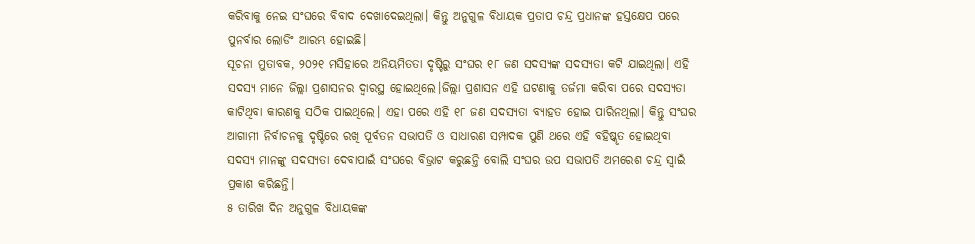କରିବାକୁ ନେଇ ସଂଘରେ ବିବାଦ ଦେଖାଦେଇଥିଲା। କିନ୍ତୁ ଅନୁଗୁଳ ବିଧାୟକ ପ୍ରତାପ ଚନ୍ଦ୍ର ପ୍ରଧାନଙ୍କ ହସ୍ତକ୍ଷେପ ପରେ ପୁନର୍ବାର ଲୋଡିଂ ଆରମ୍ଭ ହୋଇଛି।
ସୂଚନା ମୁତାବକ, ୨୦୨୧ ମସିହାରେ ଅନିୟମିତତା ଦୃଷ୍ଟିରୁ ସଂଘର ୧୮ ଜଣ ସଦସ୍ୟଙ୍କ ସଦସ୍ୟତା କଟି ଯାଇଥିଲା। ଏହି ସଦସ୍ୟ ମାନେ ଜିଲ୍ଲା ପ୍ରଶାସନର ଦ୍ବାରସ୍ଥ ହୋଇଥିଲେ।ଜିଲ୍ଲା ପ୍ରଶାସନ ଏହି ଘଟଣାକୁ ତର୍ଜମା କରିବା ପରେ ସଦସ୍ୟତା କାଟିଥିବା କାରଣକୁ ସଠିକ ପାଇଥିଲେ। ଏହା ପରେ ଏହି ୧୮ ଜଣ ସଦସ୍ୟତା ବ୍ୟାହତ ହୋଇ ପାରିନଥିଲା। କିନ୍ତୁ ସଂଘର ଆଗାମୀ ନିର୍ବାଚନକୁ ଦୃଷ୍ଟିରେ ରଖି ପୂର୍ବତନ ସଭାପତି ଓ ସାଧାରଣ ସମ୍ପାଦକ ପୁଣି ଥରେ ଏହି ବହିଷ୍କୃତ ହୋଇଥିବା ସଦସ୍ୟ ମାନଙ୍କୁ ସଦସ୍ୟତା ଦେବାପାଇଁ ସଂଘରେ ବିଭ୍ରାଟ କରୁଛନ୍ତି ବୋଲି ସଂଘର ଉପ ସଭାପତି ଅମରେଶ ଚନ୍ଦ୍ର ସ୍ବାଇଁ ପ୍ରକାଶ କରିଛନ୍ତି।
୫ ତାରିଖ ଦିନ ଅନୁଗୁଳ ବିଧାୟକଙ୍କ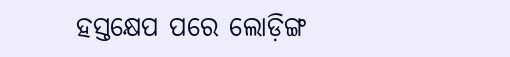ହସ୍ତକ୍ଷେପ ପରେ ଲୋଡ଼ିଙ୍ଗ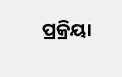ପ୍ରକ୍ରିୟା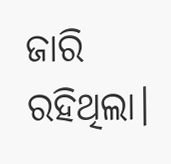ଜାରି ରହିଥିଲା।